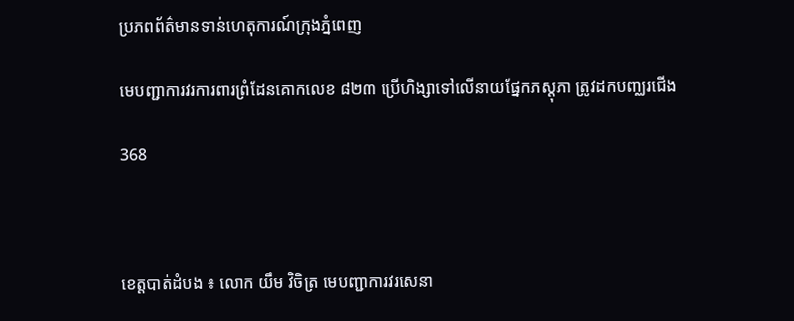ប្រភពព័ត៌មានទាន់ហេតុការណ៍ក្រុងភ្នំពេញ

មេបញ្ជាការវរការពារព្រំដែនគោកលេខ ៨២៣ ប្រើហិង្សាទៅលើនាយផ្នែកភស្តុភា ត្រូវដកបញ្ឈរជើង

368



ខេត្តបាត់ដំបង ៖ លោក យឹម វិចិត្រ មេបញ្ជាការវរសេនា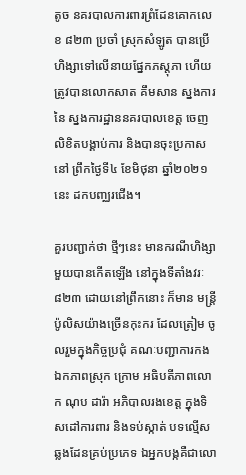តូច នគរបាលការពារព្រំដែនគោកលេខ ៨២៣ ប្រចាំ ស្រុកសំឡូត បានប្រើហិង្សាទៅលើនាយផ្នែកភស្តុភា ហើយត្រូវបានលោកសាត គឹមសាន ស្នងការ នៃ ស្នងការដ្ឋាននគរបាលខេត្ត ចេញលិខិតបង្គាប់ការ និងបានចុះប្រកាសនៅ ព្រឹកថ្ងៃទី៤ ខែមិថុនា ឆ្នាំ២០២១នេះ ដកបញ្ឈរជើង។

គួរបញ្ជាក់ថា ថ្មីៗនេះ មានករណីហិង្សាមួយបានកើតឡើង នៅក្នុងទីតាំងវរៈ៨២៣ ដោយនៅព្រឹកនោះ ក៏មាន មន្ត្រីប៉ូលិសយ៉ាងច្រើនកុះករ ដែលត្រៀម ចូលរួមក្នុងកិច្ចប្រជុំ គណៈបញ្ជាការកងឯកភាពស្រុក ក្រោម អធិបតីភាពលោក ណុប ដារ៉ា អភិបាលរងខេត្ត ក្នុងទិសដៅការពារ និងទប់ស្កាត់ បទល្មើសឆ្លងដែនគ្រប់ប្រភេទ ឯអ្នកបង្កគឺជាលោ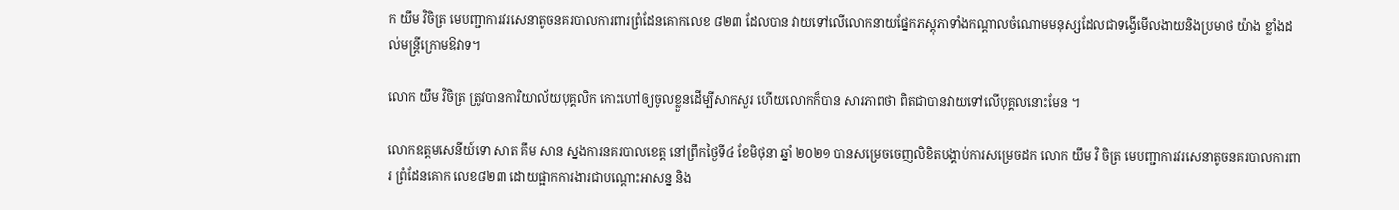ក យឹម វិចិត្រ មេបញ្ជាការវរសេនាតូចនគរបាលការពារព្រំដែនគោកលេខ ៨២៣ ដែលបាន វាយទៅលើលោកនាយផ្នែកភស្តុភាទាំងកណ្តាលចំណោមមនុស្សដែលជាទង្វើមើលងាយនិងប្រមាថ យ៉ាង ខ្លាំងដល់មន្ត្រីក្រោមឱវាទ។

លោក យឹម វិចិត្រ ត្រូវបានការិយាល័យបុគ្គលិក កោះហៅឲ្យចូលខ្លួនដើម្បីសាកសួរ ហើយលោកក៏បាន សារភាពថា ពិតជាបានវាយទៅលើបុគ្គលនោះមែន ។

លោកឧត្ដមសេនីយ៍ទោ សាត គឹម សាន ស្នងការនគរបាលខេត្ត នៅព្រឹកថ្ងៃទី៤ ខែមិថុនា ឆ្នាំ ២០២១ បានសម្រេចចេញលិខិតបង្គាប់ការសម្រេចដក លោក យឹម វិ ចិត្រ មេបញ្ជាការវរសេនាតូចនគរបាលការពារ ព្រំដែនគោក លេខ៨២៣ ដោយផ្អាកការងារជាបណ្តោះអាសន្ន និង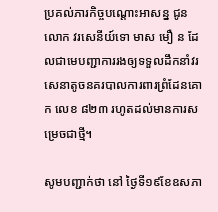ប្រគល់ភារកិច្ចបណ្តោះអាសន្ន ជូនលោក វរសេនីយ៍ទោ មាស មឿ ន ដែលជាមេបញ្ជាការរងឲ្យទទួលដឹកនាំវរសេនាតូចនគរបាលការពារព្រំដែនគោក លេខ ៨២៣ រហូតដល់មានការសម្រេចជាថ្មី។

សូមបញ្ជាក់ថា នៅ ថ្ងៃទី១៩ខែឧសភា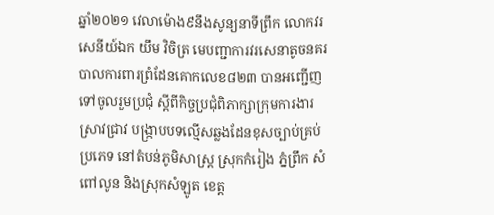ឆ្នាំ២០២១ វេលាម៉ោង៩នឹងសូន្យនាទីព្រឹក លោកវរសេនីយ៍ឯក យឹម វិចិត្រ មេបញ្ជាការវរសេនាតូចនគរបាលការពារព្រំដែនគោកលេខ៨២៣ បានអញ្ជើញទៅចូលរួមប្រជុំ ស្តីពីកិច្ចប្រជុំពិភាក្សាក្រុមការងារស្រាវជ្រាវ បង្ក្រាបបទល្មើសឆ្លងដែនខុសច្បាប់គ្រប់ប្រភេទ នៅតំបន់ភូមិសាស្ត្រ ស្រុកកំរៀង ភ្នំព្រឹក សំពៅលូន និងស្រុកសំឡូត ខេត្ត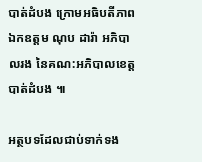បាត់ដំបង ក្រោមអធិបតីភាព ឯកឧត្តម ណុប ដារ៉ា អភិបាលរង នៃគណ:អភិបាលខេត្តបាត់ដំបង ៕

អត្ថបទដែលជាប់ទាក់ទង